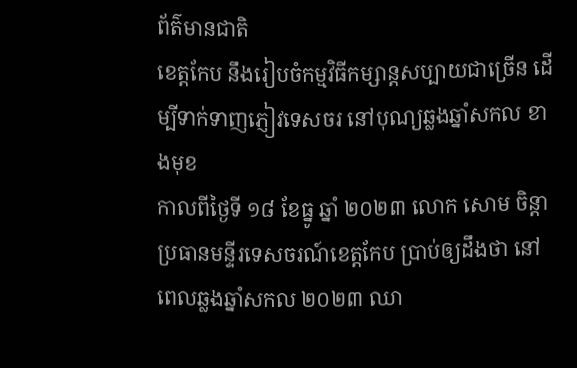ព័ត៌មានជាតិ
ខេត្តកែប នឹងរៀបចំកម្មវិធីកម្សាន្តសប្បាយជាច្រើន ដើម្បីទាក់ទាញភ្ញៀវទេសចរ នៅបុណ្យឆ្លងឆ្នាំសកល ខាងមុខ
កាលពីថ្ងៃទី ១៨ ខែធ្នូ ឆ្នាំ ២០២៣ លោក សោម ចិន្តា ប្រធានមន្ទីរទេសចរណ៍ខេត្តកែប ប្រាប់ឲ្យដឹងថា នៅពេលឆ្លងឆ្នាំសកល ២០២៣ ឈា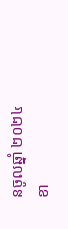នចូលឆ្នាំ ២០២៤ ខា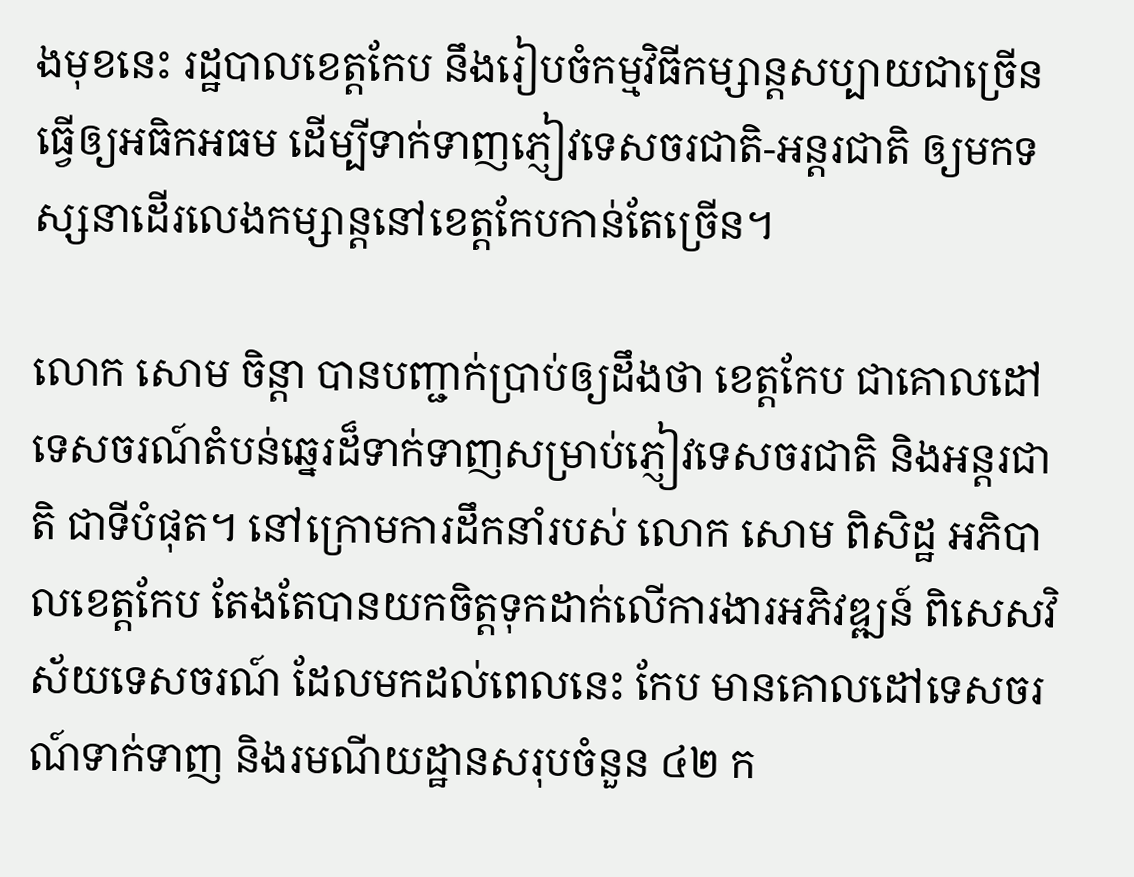ងមុខនេះ រដ្ឋបាលខេត្តកែប នឹងរៀបចំកម្មវិធីកម្សាន្តសប្បាយជាច្រើន ធ្វើឲ្យអធិកអធម ដើម្បីទាក់ទាញភ្ញៀវទេសចរជាតិ-អន្តរជាតិ ឲ្យមកទស្សនាដើរលេងកម្សាន្តនៅខេត្តកែបកាន់តែច្រើន។

លោក សោម ចិន្ដា បានបញ្ជាក់ប្រាប់ឲ្យដឹងថា ខេត្តកែប ជាគោលដៅទេសចរណ៍តំបន់ឆ្នេរដ៏ទាក់ទាញសម្រាប់ភ្ញៀវទេសចរជាតិ និងអន្តរជាតិ ជាទីបំផុត។ នៅក្រោមការដឹកនាំរបស់ លោក សោម ពិសិដ្ឋ អភិបាលខេត្តកែប តែងតែបានយកចិត្តទុកដាក់លើការងារអភិវឌ្ឍន៍ ពិសេសវិស័យទេសចរណ៍ ដែលមកដល់ពេលនេះ កែប មានគោលដៅទេសចរណ៍ទាក់ទាញ និងរមណីយដ្ឋានសរុបចំនួន ៤២ ក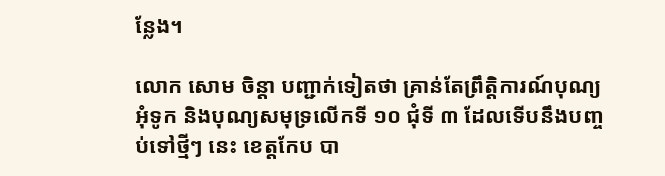ន្លែង។

លោក សោម ចិន្តា បញ្ជាក់ទៀតថា គ្រាន់តែព្រឹត្តិការណ៍បុណ្យអុំទូក និងបុណ្យសមុទ្រលើកទី ១០ ជុំទី ៣ ដែលទើបនឹងបញ្ចប់ទៅថ្មីៗ នេះ ខេត្តកែប បា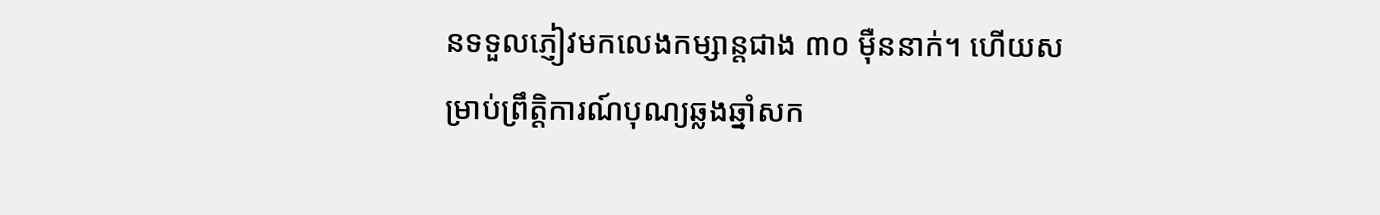នទទួលភ្ញៀវមកលេងកម្សាន្តជាង ៣០ ម៉ឺននាក់។ ហើយសម្រាប់ព្រឹត្តិការណ៍បុណ្យឆ្លងឆ្នាំសក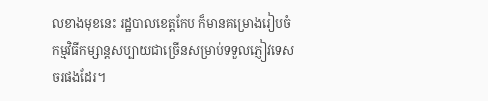លខាងមុខនេះ រដ្ឋបាលខេត្តកែប ក៏មានគម្រោងរៀបចំកម្មវិធីកម្សាន្តសប្បាយជាច្រើនសម្រាប់ទទួលភ្ញៀវទេសចរផងដែរ។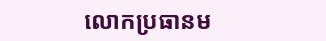លោកប្រធានម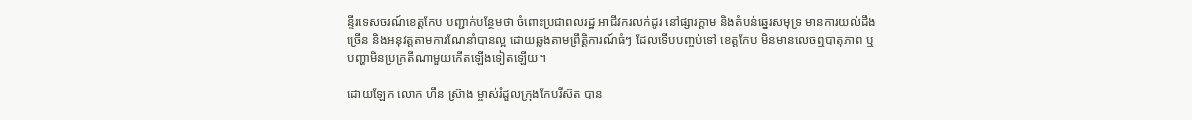ន្ទីរទេសចរណ៍ខេត្តកែប បញ្ជាក់បន្ថែមថា ចំពោះប្រជាពលរដ្ឋ អាជីវករលក់ដូរ នៅផ្សារក្តាម និងតំបន់ឆ្នេរសមុទ្រ មានការយល់ដឹងច្រើន និងអនុវត្តតាមការណែនាំបានល្អ ដោយឆ្លងតាមព្រឹត្តិការណ៍ធំៗ ដែលទើបបញ្ចប់ទៅ ខេត្តកែប មិនមានលេចឮបាតុភាព ឬ បញ្ហាមិនប្រក្រតីណាមួយកើតឡើងទៀតឡើយ។

ដោយឡែក លោក ហឹន ស្រ៊ាង ម្ចាស់រំដួលក្រុងកែបរីស៊ត បាន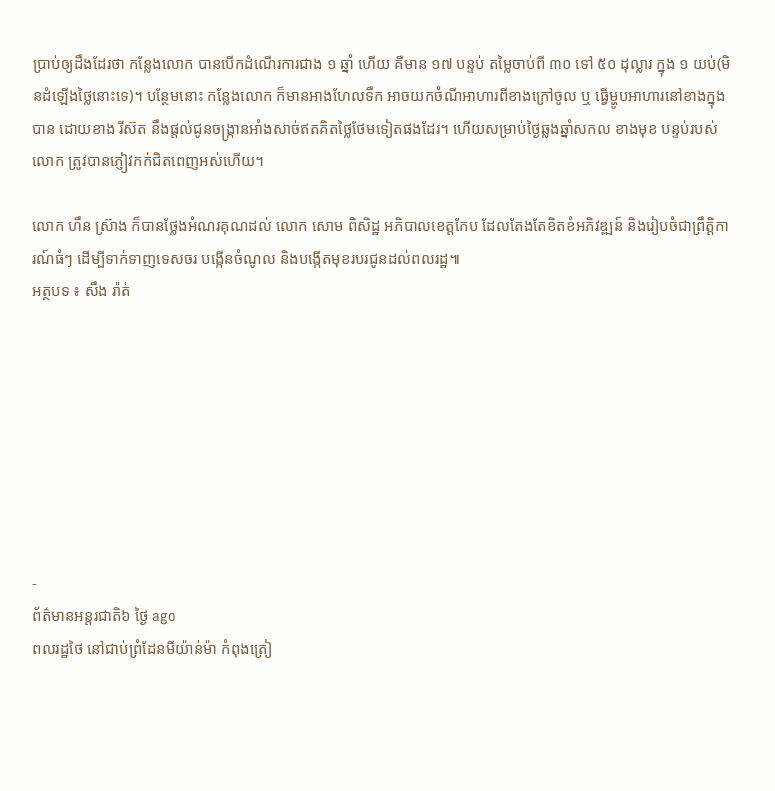ប្រាប់ឲ្យដឹងដែរថា កន្លែងលោក បានបើកដំណើរការជាង ១ ឆ្នាំ ហើយ គឺមាន ១៧ បន្ទប់ តម្លៃចាប់ពី ៣០ ទៅ ៥០ ដុល្លារ ក្នុង ១ យប់(មិនដំឡើងថ្លៃនោះទេ)។ បន្ថែមនោះ កន្លែងលោក ក៏មានអាងហែលទឹក អាចយកចំណីអាហារពីខាងក្រៅចូល ឬ ធ្វើម្ហូបអាហារនៅខាងក្នុងបាន ដោយខាង រីស៊ត នឹងផ្តល់ជូនចង្ក្រានអាំងសាច់ឥតគិតថ្លៃថែមទៀតផងដែរ។ ហើយសម្រាប់ថ្ងៃឆ្លងឆ្នាំសកល ខាងមុខ បន្ទប់របស់លោក ត្រូវបានភ្ញៀវកក់ជិតពេញអស់ហើយ។

លោក ហឹន ស្រ៊ាង ក៏បានថ្លែងអំណរគុណដល់ លោក សោម ពិសិដ្ឋ អភិបាលខេត្តកែប ដែលតែងតែខិតខំអភិវឌ្ឍន៍ និងរៀបចំជាព្រឹត្តិការណ៍ធំៗ ដើម្បីទាក់ទាញទេសចរ បង្កើនចំណូល និងបង្កើតមុខរបរជូនដល់ពលរដ្ឋ៕
អត្ថបទ ៖ សឹង រ៉ាត់








-
ព័ត៌មានអន្ដរជាតិ៦ ថ្ងៃ ago
ពលរដ្ឋថៃ នៅជាប់ព្រំដែនមីយ៉ាន់ម៉ា កំពុងត្រៀ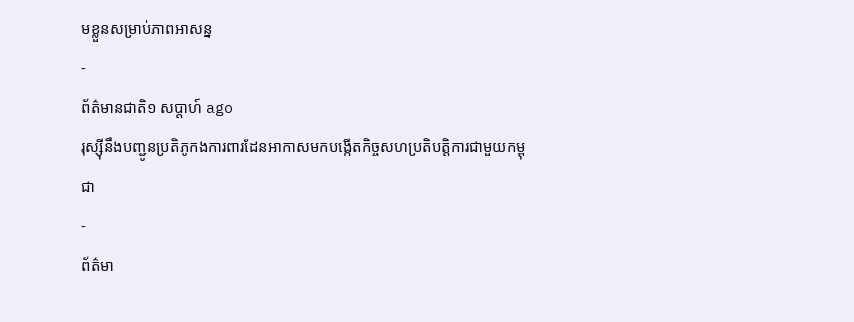មខ្លួនសម្រាប់ភាពអាសន្ន
-
ព័ត៌មានជាតិ១ សប្តាហ៍ ago
រុស្ស៊ីនឹងបញ្ជូនប្រតិភូកងការពារដែនអាកាសមកបង្កើតកិច្ចសហប្រតិបត្តិការជាមួយកម្ពុជា
-
ព័ត៌មា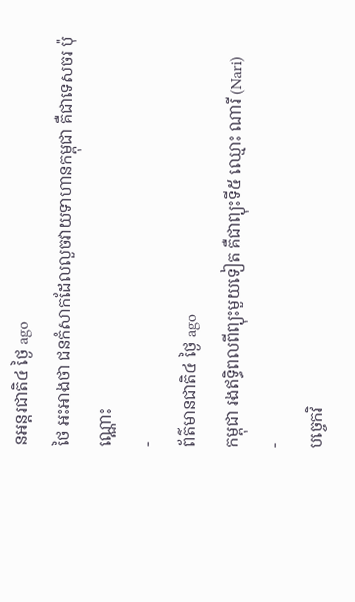នអន្ដរជាតិ៤ ថ្ងៃ ago
ថៃ អះអាងថា ជនកំសាកដែលលួចវាយទាហានកម្ពុជា គឺជាទេសចរ ប៉ុណ្ណោះ
-
ព័ត៌មានជាតិ៤ ថ្ងៃ ago
កម្ពុជា រងឥទ្ធិពលពីព្យុះមួយទៀត គឺជាព្យុះទី៥ ឈ្មោះ ណារី (Nari)
-
បច្ចេកវិ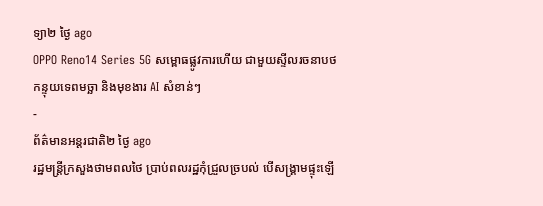ទ្យា២ ថ្ងៃ ago
OPPO Reno14 Series 5G សម្ពោធផ្លូវការហើយ ជាមួយស្ទីលរចនាបថកន្ទុយទេពមច្ឆា និងមុខងារ AI សំខាន់ៗ
-
ព័ត៌មានអន្ដរជាតិ២ ថ្ងៃ ago
រដ្ឋមន្ត្រីក្រសួងថាមពលថៃ ប្រាប់ពលរដ្ឋកុំជ្រួលច្របល់ បើសង្គ្រាមផ្ទុះឡើ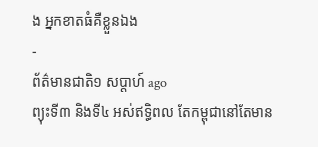ង អ្នកខាតធំគឺខ្លួនឯង
-
ព័ត៌មានជាតិ១ សប្តាហ៍ ago
ព្យុះទី៣ និងទី៤ អស់ឥទ្ធិពល តែកម្ពុជានៅតែមាន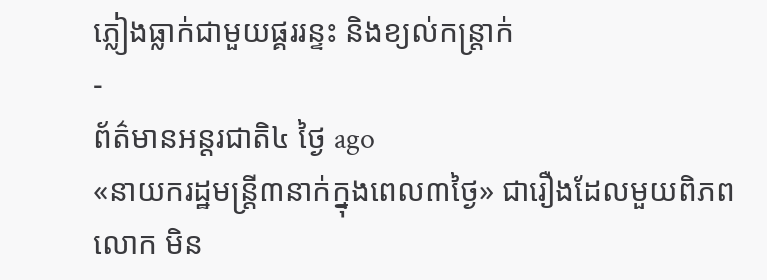ភ្លៀងធ្លាក់ជាមួយផ្គររន្ទះ និងខ្យល់កន្ត្រាក់
-
ព័ត៌មានអន្ដរជាតិ៤ ថ្ងៃ ago
«នាយករដ្ឋមន្ត្រី៣នាក់ក្នុងពេល៣ថ្ងៃ» ជារឿងដែលមួយពិភពលោក មិន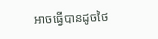អាចធ្វើបានដូចថៃ